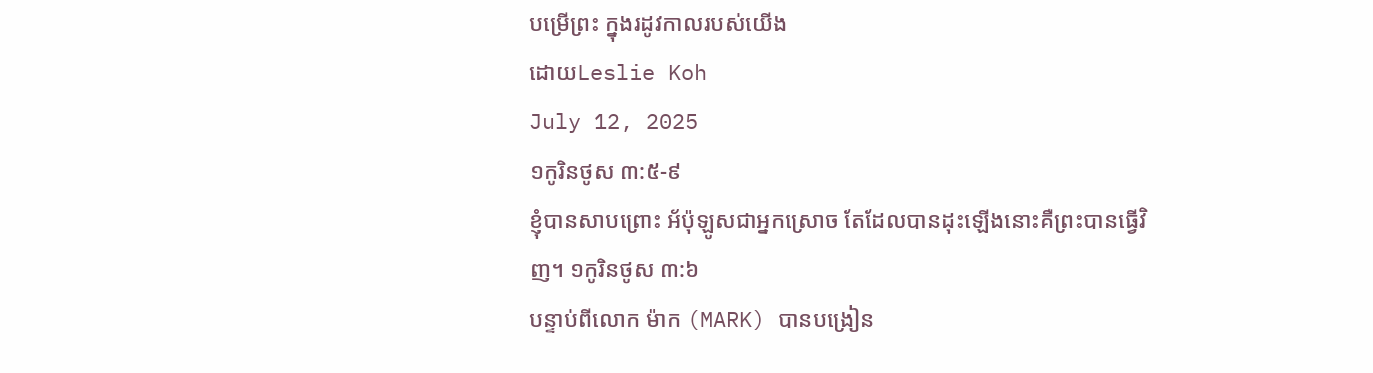បម្រើព្រះ ក្នុងរដូវកាលរបស់យើង
ដោយLeslie Koh
July 12, 2025
១កូរិនថូស ៣:៥-៩
ខ្ញុំបានសាបព្រោះ អ័ប៉ុឡូសជាអ្នកស្រោច តែដែលបានដុះឡើងនោះគឺព្រះបានធ្វើវិញ។ ១កូរិនថូស ៣:៦
បន្ទាប់ពីលោក ម៉ាក (MARK) បានបង្រៀន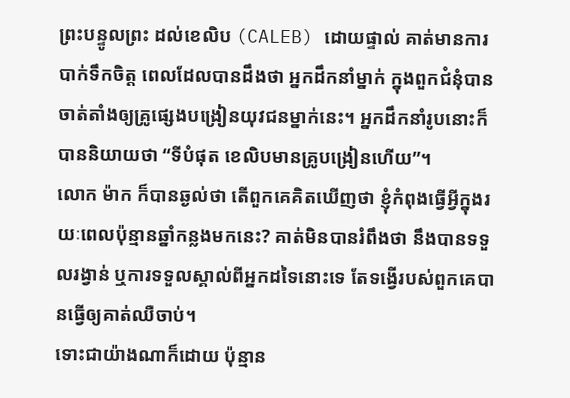ព្រះបន្ទូលព្រះ ដល់ខេលិប (CALEB) ដោយផ្ទាល់ គាត់មានការបាក់ទឹកចិត្ត ពេលដែលបានដឹងថា អ្នកដឹកនាំម្នាក់ ក្នុងពួកជំនុំបានចាត់តាំងឲ្យគ្រូផ្សេងបង្រៀនយុវជនម្នាក់នេះ។ អ្នកដឹកនាំរូបនោះក៏បាននិយាយថា “ទីបំផុត ខេលិបមានគ្រូបង្រៀនហើយ”។
លោក ម៉ាក ក៏បានឆ្ងល់ថា តើពួកគេគិតឃើញថា ខ្ញុំកំពុងធ្វើអ្វីក្នុងរយៈពេលប៉ុន្មានឆ្នាំកន្លងមកនេះ? គាត់មិនបានរំពឹងថា នឹងបានទទួលរង្វាន់ ឬការទទួលស្គាល់ពីអ្នកដទៃនោះទេ តែទង្វើរបស់ពួកគេបានធ្វើឲ្យគាត់ឈឺចាប់។
ទោះជាយ៉ាងណាក៏ដោយ ប៉ុន្មាន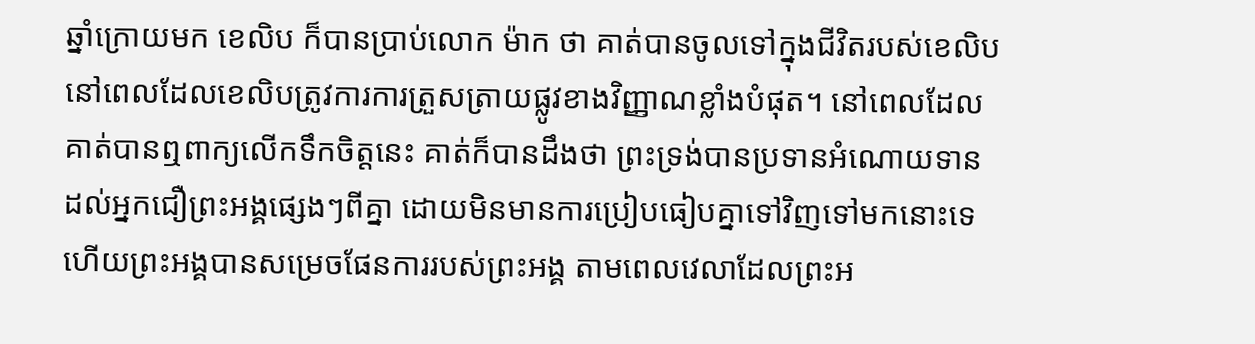ឆ្នាំក្រោយមក ខេលិប ក៏បានប្រាប់លោក ម៉ាក ថា គាត់បានចូលទៅក្នុងជីវិតរបស់ខេលិប នៅពេលដែលខេលិបត្រូវការការត្រួសត្រាយផ្លូវខាងវិញ្ញាណខ្លាំងបំផុត។ នៅពេលដែលគាត់បានឮពាក្យលើកទឹកចិត្តនេះ គាត់ក៏បានដឹងថា ព្រះទ្រង់បានប្រទានអំណោយទាន ដល់អ្នកជឿព្រះអង្គផ្សេងៗពីគ្នា ដោយមិនមានការប្រៀបធៀបគ្នាទៅវិញទៅមកនោះទេ ហើយព្រះអង្គបានសម្រេចផែនការរបស់ព្រះអង្គ តាមពេលវេលាដែលព្រះអ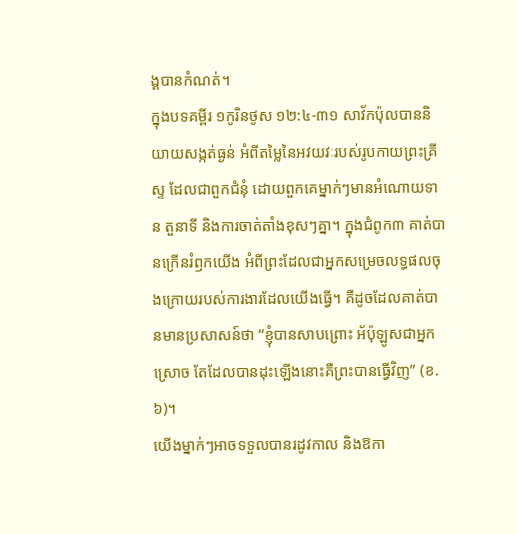ង្គបានកំណត់។
ក្នុងបទគម្ពីរ ១កូរិនថូស ១២:៤-៣១ សាវ័កប៉ុលបាននិយាយសង្កត់ធ្ងន់ អំពីតម្លៃនៃអវយវៈរបស់រូបកាយព្រះគ្រីស្ទ ដែលជាពួកជំនុំ ដោយពួកគេម្នាក់ៗមានអំណោយទាន តួនាទី និងការចាត់តាំងខុសៗគ្នា។ ក្នុងជំពូក៣ គាត់បានក្រើនរំឭកយើង អំពីព្រះដែលជាអ្នកសម្រេចលទ្ធផលចុងក្រោយរបស់ការងារដែលយើងធ្វើ។ គឺដូចដែលគាត់បានមានប្រសាសន៍ថា “ខ្ញុំបានសាបព្រោះ អ័ប៉ុឡូសជាអ្នកស្រោច តែដែលបានដុះឡើងនោះគឺព្រះបានធ្វើវិញ” (ខ.៦)។
យើងម្នាក់ៗអាចទទួលបានរដូវកាល និងឱកា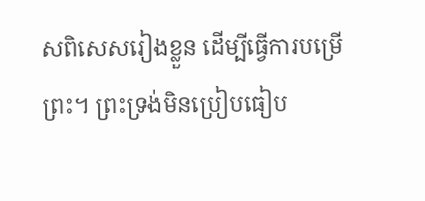សពិសេសរៀងខ្លួន ដើម្បីធ្វើការបម្រើព្រះ។ ព្រះទ្រង់មិនប្រៀបធៀប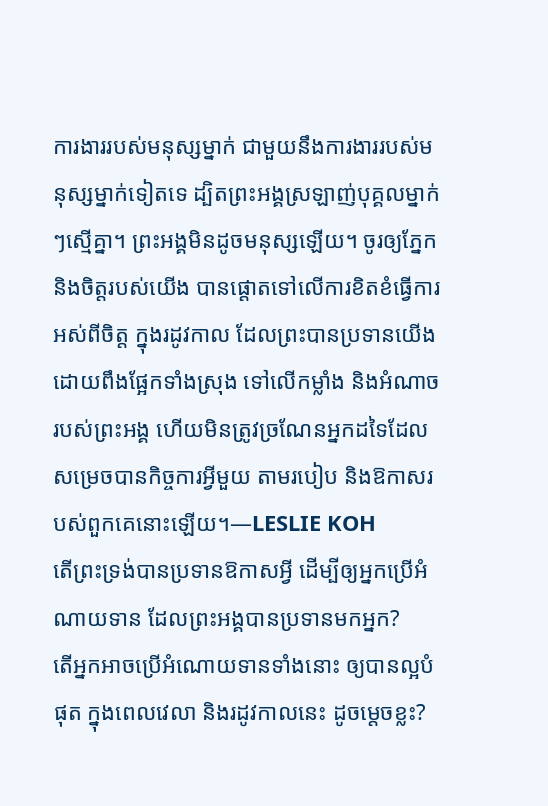ការងាររបស់មនុស្សម្នាក់ ជាមួយនឹងការងាររបស់មនុស្សម្នាក់ទៀតទេ ដ្បិតព្រះអង្គស្រឡាញ់បុគ្គលម្នាក់ៗស្មើគ្នា។ ព្រះអង្គមិនដូចមនុស្សឡើយ។ ចូរឲ្យភ្នែក និងចិត្តរបស់យើង បានផ្ដោតទៅលើការខិតខំធ្វើការអស់ពីចិត្ត ក្នុងរដូវកាល ដែលព្រះបានប្រទានយើង ដោយពឹងផ្អែកទាំងស្រុង ទៅលើកម្លាំង និងអំណាចរបស់ព្រះអង្គ ហើយមិនត្រូវច្រណែនអ្នកដទៃដែលសម្រេចបានកិច្ចការអ្វីមួយ តាមរបៀប និងឱកាសរបស់ពួកគេនោះឡើយ។—LESLIE KOH
តើព្រះទ្រង់បានប្រទានឱកាសអ្វី ដើម្បីឲ្យអ្នកប្រើអំណាយទាន ដែលព្រះអង្គបានប្រទានមកអ្នក?
តើអ្នកអាចប្រើអំណោយទានទាំងនោះ ឲ្យបានល្អបំផុត ក្នុងពេលវេលា និងរដូវកាលនេះ ដូចម្តេចខ្លះ?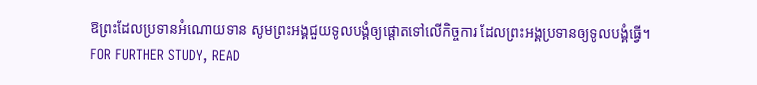ឱព្រះដែលប្រទានអំណោយទាន សូមព្រះអង្គជួយទូលបង្គំឲ្យផ្ដោតទៅលើកិច្ចការ ដែលព្រះអង្គប្រទានឲ្យទូលបង្គំធ្វើ។
FOR FURTHER STUDY, READ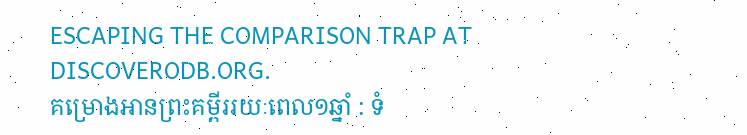ESCAPING THE COMPARISON TRAP AT DISCOVERODB.ORG.
គម្រោងអានព្រះគម្ពីររយៈពេល១ឆ្នាំ : ទំ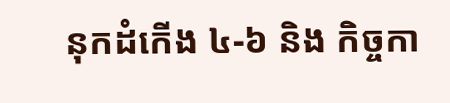នុកដំកើង ៤-៦ និង កិច្ចកា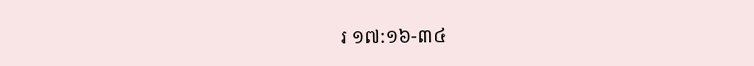រ ១៧:១៦-៣៤